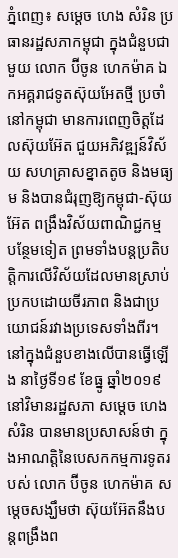ភ្នំពេញ៖ សម្ដេច ហេង សំរិន ប្រធានរដ្ឋសភាកម្ពុជា ក្នុងជំនួបជាមួយ លោក ប៊ីចូន ហេកម៉ាគ ឯកអគ្គរាជទូតស៊ុយអែតថ្មី ប្រចាំនៅកម្ពុជា មានការពេញចិត្តដែលស៊ុយអ៊ែត ជួយអភិវឌ្ឍន៍វិស័យ សហគ្រាសខ្នាតតូច និងមធ្យម និងបានជំរុញឱ្យកម្ពុជា-ស៊ុយអ៊ែត ពង្រឹងវិស័យពាណិជ្ជកម្ម បន្ថែមទៀត ព្រមទាំងបន្តប្រតិបត្តិការលើវិស័យដែលមានស្រាប់ប្រកបដោយចីរភាព និងជាប្រយោជន៍រវាងប្រទេសទាំងពីរ។
នៅក្នុងជំនួបខាងលើបានធ្វើឡើង នាថ្ងៃទី១៩ ខែធ្នូ ឆ្នាំ២០១៩ នៅវិមានរដ្ឋសភា សម្ដេច ហេង សំរិន បានមានប្រសាសន៍ថា ក្នុងអាណត្តិនៃបេសកកម្មការទូតរបស់ លោក ប៊ីចូន ហេកម៉ាគ សម្តេចសង្ឃឹមថា ស៊ុយអ៊ែតនឹងបន្តពង្រឹងព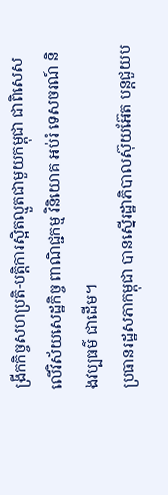ង្រីកកិច្ចសហប្រតិ-បត្តិការស្អិតល្មួតជាមួយកម្ពុជា ជាពិសេសលើវិស័យសេដ្ឋកិច្ច ពាណិជ្ជកម្ម វិនិយោគ អប់រំ ទេសចរណ៍ និងវប្បធម៌ ជាដើម។
ប្រធានរដ្ឋសភាកម្ពុជា បានស្នើរដ្ឋាភិបាលស៊ុយអ៊ែត បន្តជួយប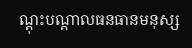ណ្តុះបណ្តាលធនធានមនុស្ស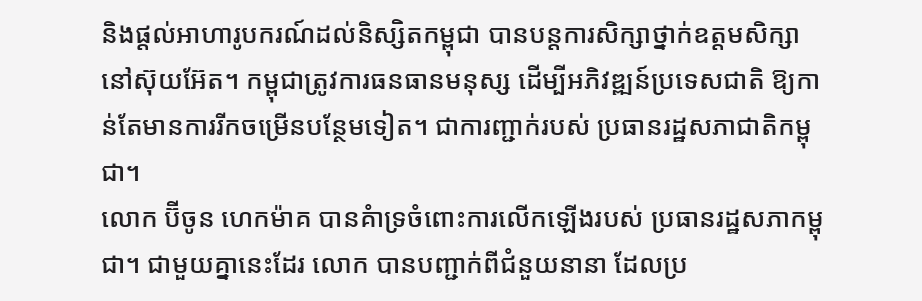និងផ្តល់អាហារូបករណ៍ដល់និស្សិតកម្ពុជា បានបន្តការសិក្សាថ្នាក់ឧត្តមសិក្សានៅស៊ុយអ៊ែត។ កម្ពុជាត្រូវការធនធានមនុស្ស ដើម្បីអភិវឌ្ឍន៍ប្រទេសជាតិ ឱ្យកាន់តែមានការរីកចម្រើនបន្ថែមទៀត។ ជាការញ្ជាក់របស់ ប្រធានរដ្ឋសភាជាតិកម្ពុជា។
លោក ប៊ីចូន ហេកម៉ាគ បានគំាទ្រចំពោះការលើកឡើងរបស់ ប្រធានរដ្ឋសភាកម្ពុជា។ ជាមួយគ្នានេះដែរ លោក បានបញ្ជាក់ពីជំនួយនានា ដែលប្រ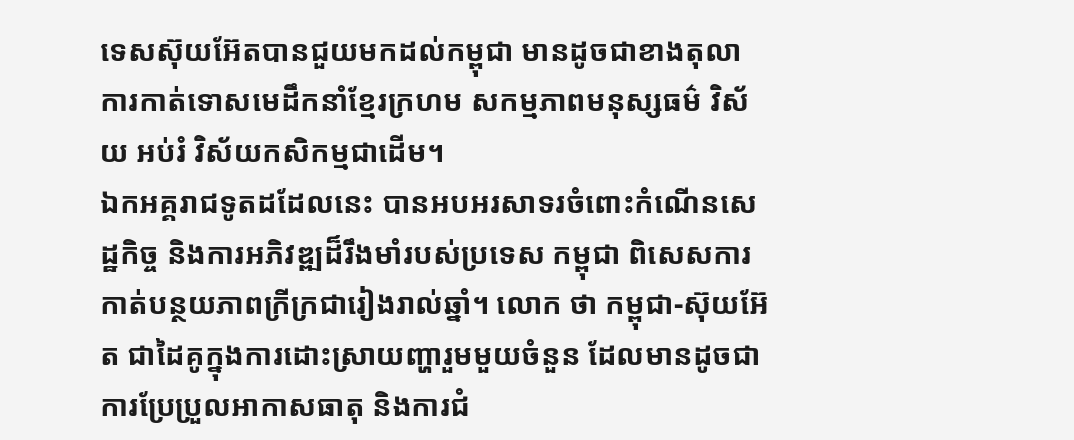ទេសស៊ុយអ៊ែតបានជួយមកដល់កម្ពុជា មានដូចជាខាងតុលាការកាត់ទោសមេដឹកនាំខ្មែរក្រហម សកម្មភាពមនុស្សធម៌ វិស័យ អប់រំ វិស័យកសិកម្មជាដើម។
ឯកអគ្គរាជទូតដដែលនេះ បានអបអរសាទរចំពោះកំណើនសេដ្ឋកិច្ច និងការអភិវឌ្ឍដ៏រឹងមាំរបស់ប្រទេស កម្ពុជា ពិសេសការកាត់បន្ថយភាពក្រីក្រជារៀងរាល់ឆ្នាំ។ លោក ថា កម្ពុជា-ស៊ុយអ៊ែត ជាដៃគូក្នុងការដោះស្រាយញ្ហារួមមួយចំនួន ដែលមានដូចជាការប្រែប្រួលអាកាសធាតុ និងការជំ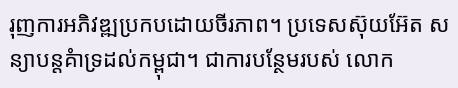រុញការអភិវឌ្ឍប្រកបដោយចីរភាព។ ប្រទេសស៊ុយអ៊ែត សន្យាបន្តគំាទ្រដល់កម្ពុជា។ ជាការបន្ថែមរបស់ លោក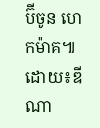ប៊ីចូន ហេកម៉ាគ៕
ដោយ៖ឌីណា